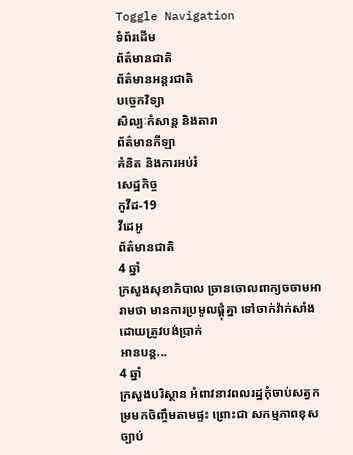Toggle Navigation
ទំព័រដើម
ព័ត៌មានជាតិ
ព័ត៌មានអន្តរជាតិ
បច្ចេកវិទ្យា
សិល្បៈកំសាន្ត និងតារា
ព័ត៌មានកីឡា
គំនិត និងការអប់រំ
សេដ្ឋកិច្ច
កូវីដ-19
វីដេអូ
ព័ត៌មានជាតិ
4 ឆ្នាំ
ក្រសួងសុខាភិបាល ច្រានចោលពាក្យចចាមអារាមថា មានការប្រមូលផ្ដុំគ្នា ទៅចាក់វ៉ាក់សាំង ដោយត្រូវបង់ប្រាក់
អានបន្ត...
4 ឆ្នាំ
ក្រសួងបរិស្ថាន អំពាវនាវពលរដ្ឋកុំចាប់សត្វកម្រមកចិញ្ចឹមតាមផ្ទះ ព្រោះជា សកម្មភាពខុសច្បាប់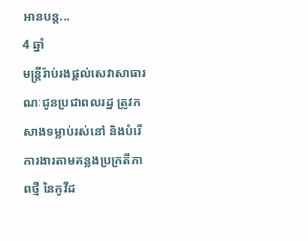អានបន្ត...
4 ឆ្នាំ
មន្ត្រីរ៉ាប់រងផ្តល់សេវាសាធារណៈជូនប្រជាពលរដ្ឋ ត្រូវកសាងទម្លាប់រស់នៅ និងបំរើការងារតាមគន្លងប្រក្រតីភាពថ្មី នៃកូវីដ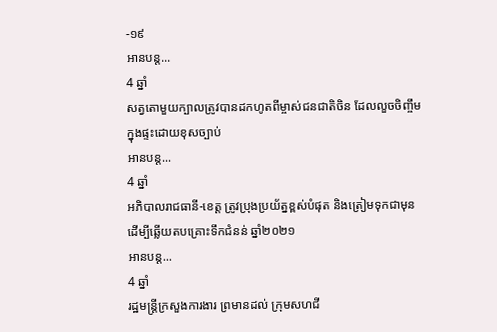-១៩
អានបន្ត...
4 ឆ្នាំ
សត្វតោមួយក្បាលត្រូវបានដកហូតពីម្ចាស់ជនជាតិចិន ដែលលួចចិញ្ចឹមក្នុងផ្ទះដោយខុសច្បាប់
អានបន្ត...
4 ឆ្នាំ
អភិបាលរាជធានី-ខេត្ត ត្រូវប្រុងប្រយ័ត្នខ្ពស់បំផុត និងត្រៀមទុកជាមុន ដើម្បីឆ្លើយតបគ្រោះទឹកជំនន់ ឆ្នាំ២០២១
អានបន្ត...
4 ឆ្នាំ
រដ្ឋមន្ត្រីក្រសួងការងារ ព្រមានដល់ ក្រុមសហជី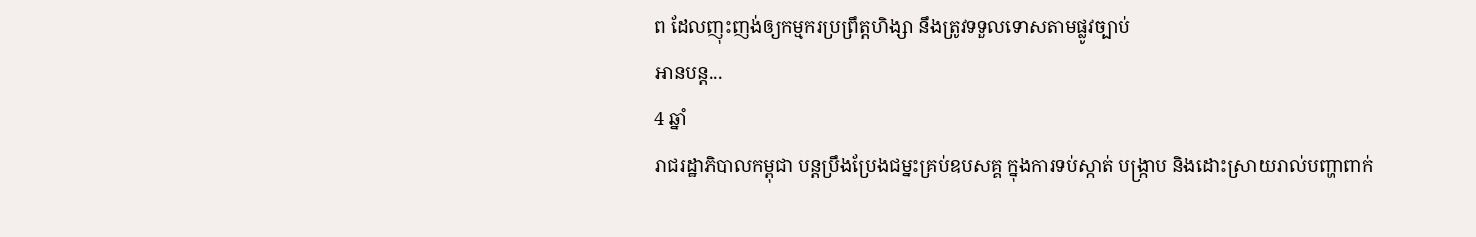ព ដែលញុះញង់ឲ្យកម្មករប្រព្រឹត្តហិង្សា នឹងត្រូវទទួលទោសតាមផ្លូវច្បាប់
អានបន្ត...
4 ឆ្នាំ
រាជរដ្ឋាភិបាលកម្ពុជា បន្ដប្រឹងប្រែងជម្នះគ្រប់ឧបសគ្គ ក្នុងការទប់ស្កាត់ បង្ក្រាប និងដោះស្រាយរាល់បញ្ហាពាក់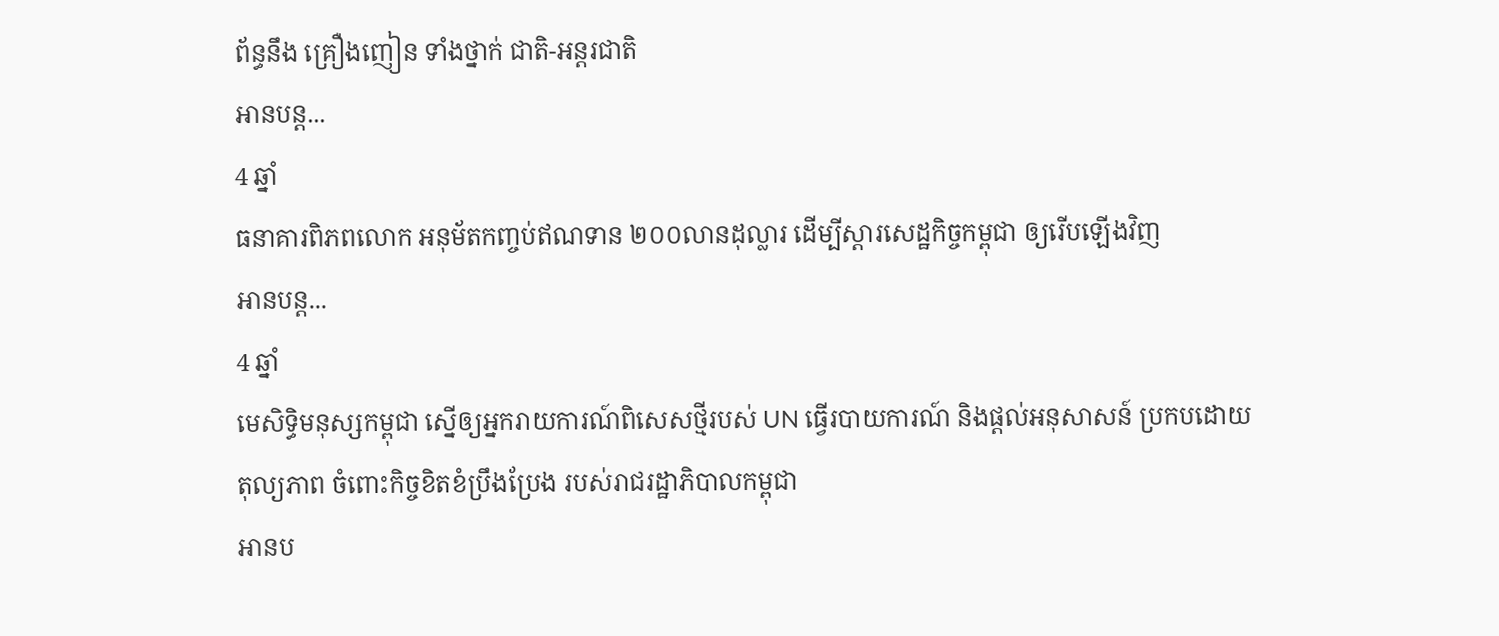ព័ន្ធនឹង គ្រឿងញៀន ទាំងថ្នាក់ ជាតិ-អន្ដរជាតិ
អានបន្ត...
4 ឆ្នាំ
ធនាគារពិភពលោក អនុម័តកញ្ចប់ឥណទាន ២០០លានដុល្លារ ដើម្បីស្ដារសេដ្ឋកិច្ចកម្ពុជា ឲ្យរើបឡើងវិញ
អានបន្ត...
4 ឆ្នាំ
មេសិទ្ធិមនុស្សកម្ពុជា ស្នើឲ្យអ្នករាយការណ៍ពិសេសថ្មីរបស់ UN ធ្វើរបាយការណ៍ និងផ្ដល់អនុសាសន៍ ប្រកបដោយតុល្យភាព ចំពោះកិច្ចខិតខំប្រឹងប្រែង របស់រាជរដ្ឋាភិបាលកម្ពុជា
អានប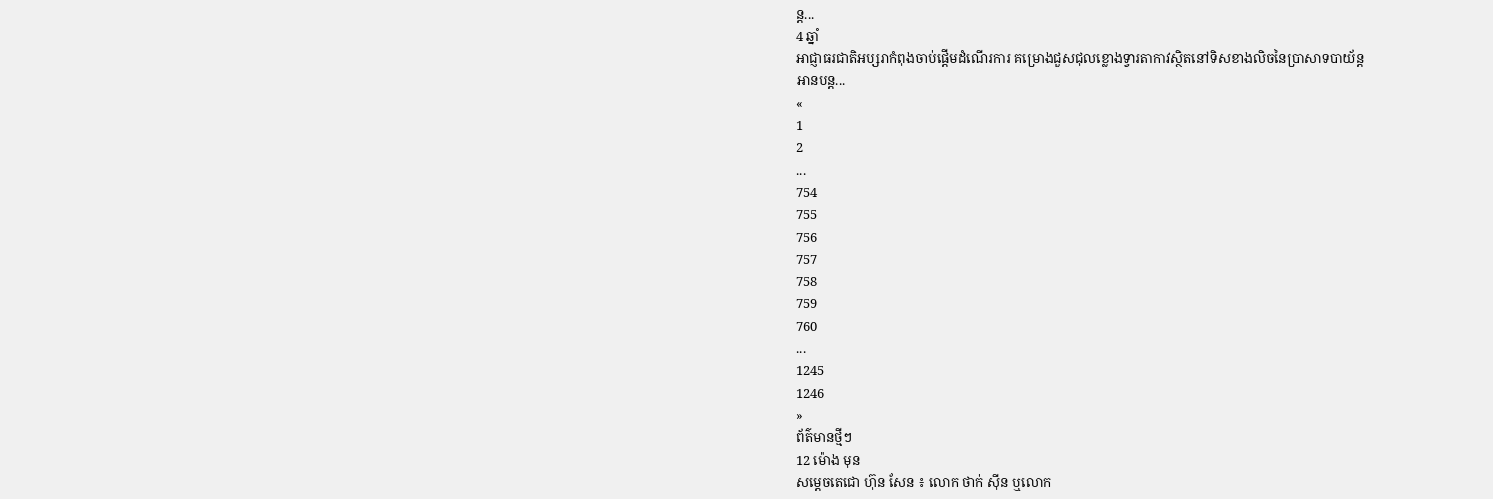ន្ត...
4 ឆ្នាំ
អាជ្ញាធរជាតិអប្សរាកំពុងចាប់ផ្តើមដំណើរការ គម្រោងជួសជុលខ្លោងទ្វារតាកាវស្ថិតនៅទិសខាងលិចនៃប្រាសាទបាយ័ន្ត
អានបន្ត...
«
1
2
...
754
755
756
757
758
759
760
...
1245
1246
»
ព័ត៌មានថ្មីៗ
12 ម៉ោង មុន
សម្ដេចតេជោ ហ៊ុន សែន ៖ លោក ថាក់ ស៊ីន ឬលោក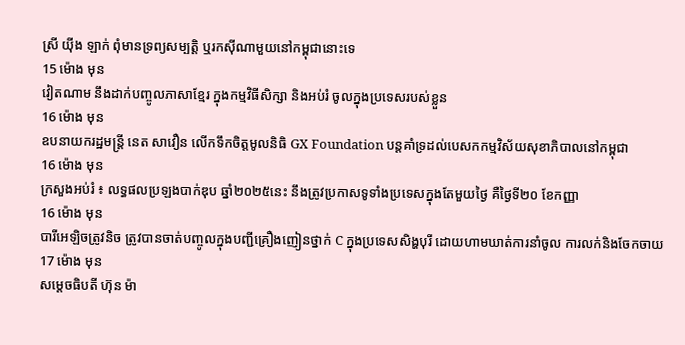ស្រី យ៉ីង ឡាក់ ពុំមានទ្រព្យសម្បត្តិ ឬរកស៊ីណាមួយនៅកម្ពុជានោះទេ
15 ម៉ោង មុន
វៀតណាម នឹងដាក់បញ្ចូលភាសាខ្មែរ ក្នុងកម្មវិធីសិក្សា និងអប់រំ ចូលក្នុងប្រទេសរបស់ខ្លួន
16 ម៉ោង មុន
ឧបនាយករដ្ឋមន្ដ្រី នេត សាវឿន លើកទឹកចិត្តមូលនិធិ GX Foundation បន្ដគាំទ្រដល់បេសកកម្មវិស័យសុខាភិបាលនៅកម្ពុជា
16 ម៉ោង មុន
ក្រសួងអប់រំ ៖ លទ្ធផលប្រឡងបាក់ឌុប ឆ្នាំ២០២៥នេះ នឹងត្រូវប្រកាសទូទាំងប្រទេសក្នុងតែមួយថ្ងៃ គឺថ្ងៃទី២០ ខែកញ្ញា
16 ម៉ោង មុន
បារីអេឡិចត្រូវនិច ត្រូវបានចាត់បញ្ចូលក្នុងបញ្ជីគ្រឿងញៀនថ្នាក់ C ក្នុងប្រទេសសិង្ហបុរី ដោយហាមឃាត់ការនាំចូល ការលក់និងចែកចាយ
17 ម៉ោង មុន
សម្តេចធិបតី ហ៊ុន ម៉ា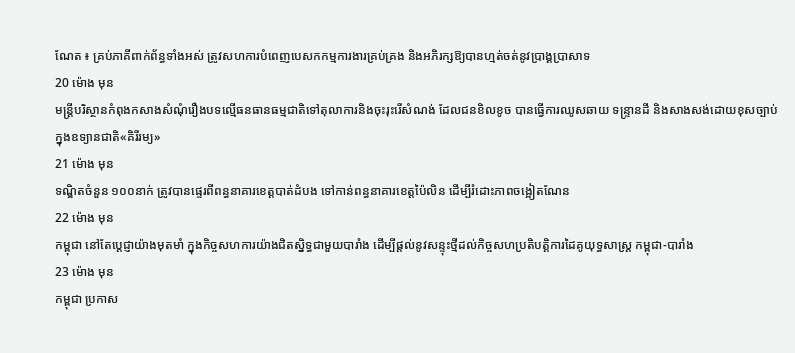ណែត ៖ គ្រប់ភាគីពាក់ព័ន្ធទាំងអស់ ត្រូវសហការបំពេញបេសកកម្មការងារគ្រប់គ្រង និងអភិរក្សឱ្យបានហ្មត់ចត់នូវប្រាង្គប្រាសាទ
20 ម៉ោង មុន
មន្ត្រីបរិស្ថានកំពុងកសាងសំណុំរឿងបទល្មើធនធានធម្មជាតិទៅតុលាការនិងចុះរុះរើសំណង់ ដែលជនខិលខូច បានធ្វើការឈូសឆាយ ទន្ទ្រានដី និងសាងសង់ដោយខុសច្បាប់ ក្នុងឧទ្យានជាតិ«គិរីរម្យ»
21 ម៉ោង មុន
ទណ្ឌិតចំនួន ១០០នាក់ ត្រូវបានផ្ទេរពីពន្ធនាគារខេត្តបាត់ដំបង ទៅកាន់ពន្ធនាគារខេត្តប៉ៃលិន ដើម្បីរំដោះភាពចង្អៀតណែន
22 ម៉ោង មុន
កម្ពុជា នៅតែប្តេជ្ញាយ៉ាងមុតមាំ ក្នុងកិច្ចសហការយ៉ាងជិតស្និទ្ធជាមួយបារាំង ដើម្បីផ្តល់នូវសន្ទុះថ្មីដល់កិច្ចសហប្រតិបត្តិការដៃគូយុទ្ធសាស្ត្រ កម្ពុជា-បារាំង
23 ម៉ោង មុន
កម្ពុជា ប្រកាស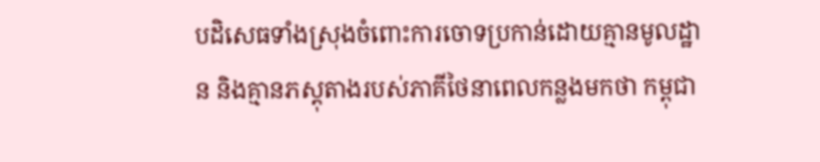បដិសេធទាំងស្រុងចំពោះការចោទប្រកាន់ដោយគ្មានមូលដ្ឋាន និងគ្មានភស្តុតាងរបស់ភាគីថៃនាពេលកន្លងមកថា កម្ពុជា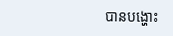បានបង្ហោះ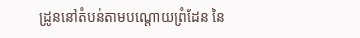ដ្រូននៅតំបន់តាមបណ្តោយព្រំដែន នៃ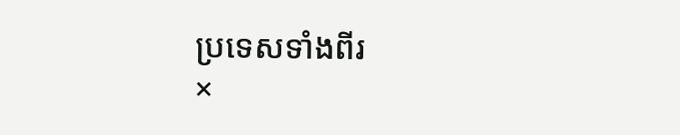ប្រទេសទាំងពីរ
×